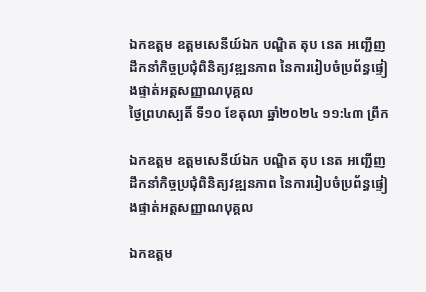ឯកឧត្តម ឧត្តមសេនីយ៍ឯក បណ្ឌិត តុប នេត អញ្ជើញដឹកនាំកិច្ចប្រជុំពិនិត្យវឌ្ឍនភាព នៃការរៀបចំប្រព័ន្ធផ្ទៀងផ្ទាត់អត្តសញ្ញាណបុគ្គល
ថ្ងៃព្រហស្បតិ៍ ទី១០ ខែតុលា ឆ្នាំ២០២៤ ១១:៤៣ ព្រឹក

ឯកឧត្តម ឧត្តមសេនីយ៍ឯក បណ្ឌិត តុប នេត អញ្ជើញដឹកនាំកិច្ចប្រជុំពិនិត្យវឌ្ឍនភាព នៃការរៀបចំប្រព័ន្ធផ្ទៀងផ្ទាត់អត្តសញ្ញាណបុគ្គល

ឯកឧត្តម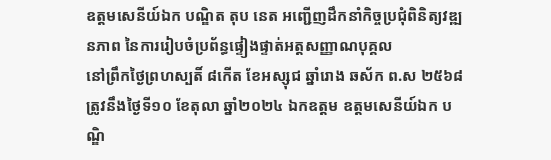ឧត្តមសេនីយ៍ឯក បណ្ឌិត តុប នេត អញ្ជើញដឹកនាំកិច្ចប្រជុំពិនិត្យវឌ្ឍនភាព នៃការរៀបចំប្រព័ន្ធផ្ទៀងផ្ទាត់អត្តសញ្ញាណបុគ្គល
នៅព្រឹកថ្ងៃព្រហស្បតិ៍ ៨កើត ខែអស្សុជ ឆ្នាំរោង ឆស័ក ព.ស ២៥៦៨ ត្រូវនឹងថ្ងៃទី១០ ខែតុលា ឆ្នាំ២០២៤ ឯកឧត្តម ឧត្តមសេនីយ៍ឯក បណ្ឌិ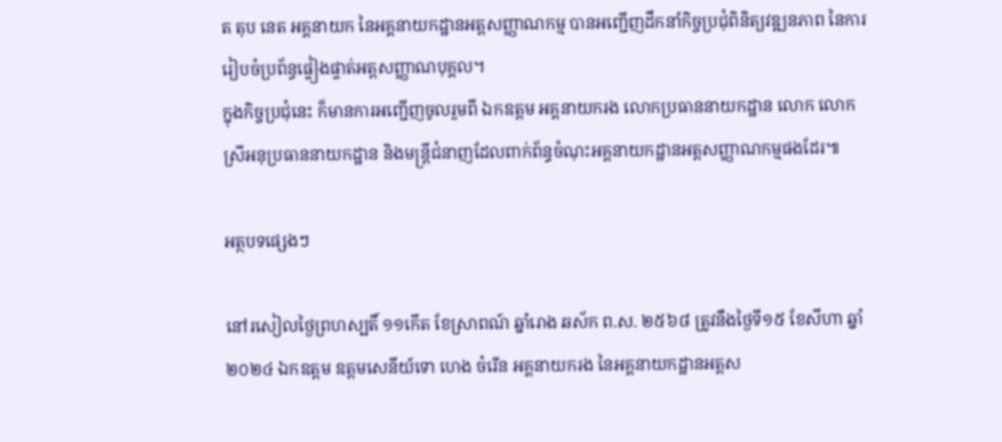ត តុប នេត អគ្គនាយក នៃអគ្គនាយកដ្ឋានអត្តសញ្ញាណកម្ម បានអញ្ជើញដឹកនាំកិច្ចប្រជុំពិនិត្យវឌ្ឍនភាព នៃការរៀបចំប្រព័ន្ធផ្ទៀងផ្ទាត់អត្តសញ្ញាណបុគ្គល។
ក្នុងកិច្ចប្រជុំនេះ ក៏មានការអញ្ជើញចូលរួមពី ឯកឧត្តម អគ្គនាយករង លោកប្រធាននាយកដ្ឋាន លោក លោកស្រីអនុប្រធាននាយកដ្ឋាន និងមន្រ្តីជំនាញដែលពាក់ព័ន្ធចំណុះអគ្គនាយកដ្ឋានអត្តសញ្ញាណកម្មផងដែរ៕

អត្ថបទផ្សេងៗ

នៅរសៀលថ្ងៃព្រហស្បតិ៍ ១១កើត ខែស្រាពណ៍ ឆ្នាំរោង ឆស័ក ព.ស. ២៥៦៨ ត្រូវនឹងថ្ងៃទី១៥ ខែសីហា ឆ្នាំ២០២៤ ឯកឧត្តម ឧត្តមសេនីយ៍ទោ ហេង ចំរើន អគ្គនាយករង នៃអគ្គនាយកដ្ឋានអត្តស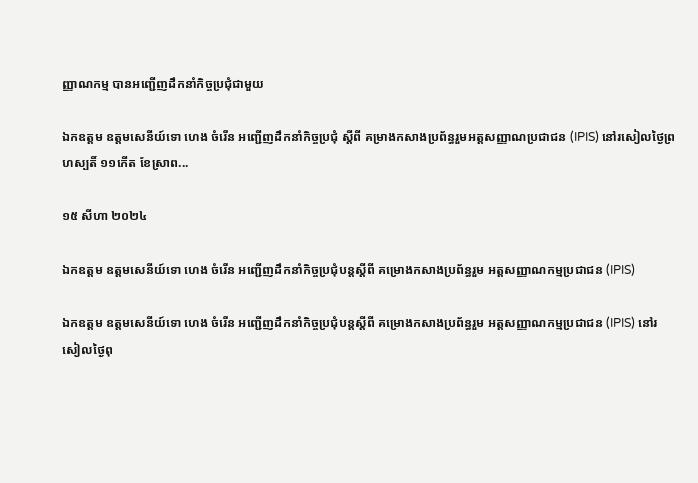ញ្ញាណកម្ម បានអញ្ជើញដឹកនាំកិច្ចប្រជុំជាមួយ

ឯកឧត្តម ឧត្តមសេនីយ៍ទោ ហេង ចំរើន អញ្ជើញដឹកនាំកិច្ចប្រជុំ ស្ដីពី គម្រាងកសាងប្រព័ន្ធរួមអត្តសញ្ញាណប្រជាជន (IPIS) នៅរសៀលថ្ងៃព្រហស្បតិ៍ ១១កើត ខែស្រាព...

១៥ សីហា ២០២៤

ឯកឧត្តម ឧត្តមសេនីយ៍ទោ ហេង ចំរើន អញ្ជើញដឹកនាំកិច្ចប្រជុំបន្តស្ដីពី គម្រោងកសាងប្រព័ន្ធរួម អត្តសញ្ញាណកម្មប្រជាជន (IPIS)

ឯកឧត្តម ឧត្តមសេនីយ៍ទោ ហេង ចំរើន អញ្ជើញដឹកនាំកិច្ចប្រជុំបន្តស្ដីពី គម្រោងកសាងប្រព័ន្ធរួម អត្តសញ្ញាណកម្មប្រជាជន (IPIS) នៅរសៀលថ្ងៃពុ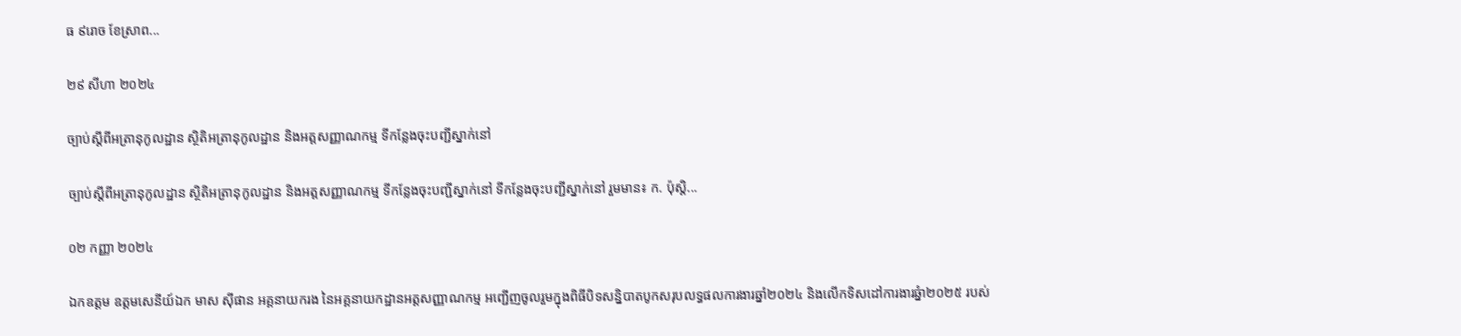ធ ៩រោច ខែស្រាព...

២៩ សីហា ២០២៤

ច្បាប់ស្ដីពីអត្រានុកូលដ្ឋាន ស្ថិតិអត្រានុកូលដ្ឋាន និងអត្តសញ្ញាណកម្ម ទីកន្លែងចុះបញ្ជីស្នាក់នៅ

ច្បាប់ស្ដីពីអត្រានុកូលដ្ឋាន ស្ថិតិអត្រានុកូលដ្ឋាន និងអត្តសញ្ញាណកម្ម ទីកន្លែងចុះបញ្ជីស្នាក់នៅ ទីកន្លែងចុះបញ្ជីស្នាក់នៅ រួមមាន៖ ក. ប៉ុស្តិ...

០២ កញ្ញា ២០២៤

ឯកឧត្តម ឧត្តមសេនីយ៍ឯក មាស ស៊ីផាន អគ្គនាយករង នៃអគ្គនាយកដ្ឋានអត្តសញ្ញាណកម្ម អញ្ជើញចូលរួមក្នុងពិធីបិទសន្និបាតបូកសរុបលទ្ធផលការងារឆ្នាំ២០២៤ និងលើកទិសដៅការងារឆ្នំា២០២៥ របស់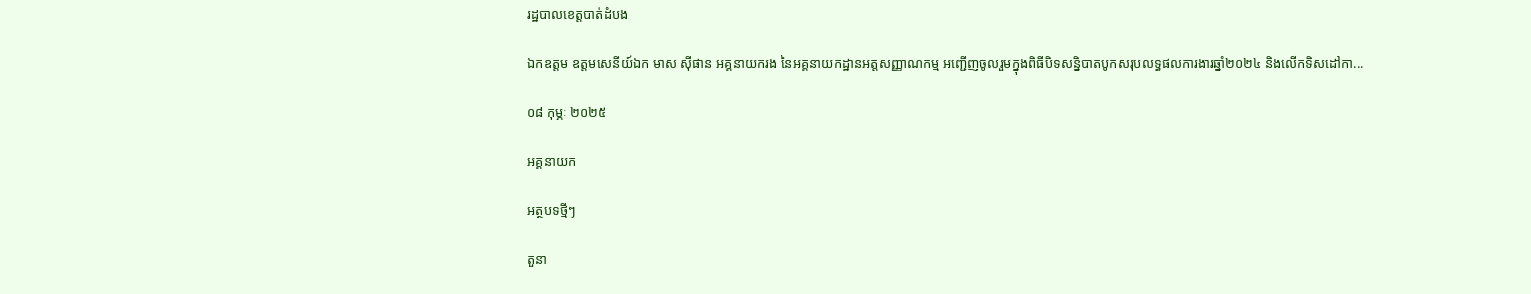រដ្ឋបាលខេត្តបាត់ដំបង

ឯកឧត្តម ឧត្តមសេនីយ៍ឯក មាស ស៊ីផាន អគ្គនាយករង នៃអគ្គនាយកដ្ឋានអត្តសញ្ញាណកម្ម អញ្ជើញចូលរួមក្នុងពិធីបិទសន្និបាតបូកសរុបលទ្ធផលការងារឆ្នាំ២០២៤ និងលើកទិសដៅកា...

០៨ កុម្ភៈ ២០២៥

អគ្គនាយក

អត្ថបទថ្មីៗ

តួនា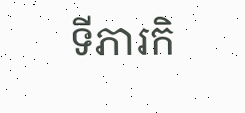ទីភារកិ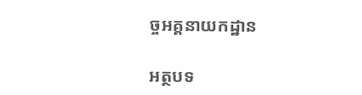ច្ចអគ្គនាយកដ្ឋាន

អត្ថបទ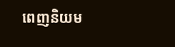ពេញនិយម